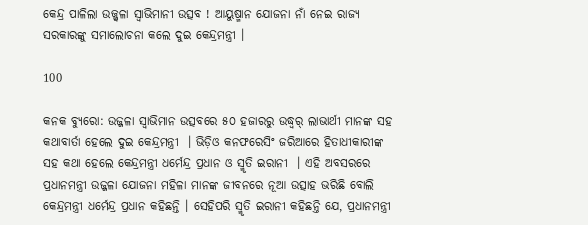କେନ୍ଦ୍ର ପାଳିଲା ଉଜ୍ଜ୍ୱଳା ସ୍ୱାଭିମାନୀ ଉତ୍ସବ ! ଆୟୁଷ୍ମାନ ଯୋଜନା ନାଁ ନେଇ ରାଜ୍ୟ ସରକାରଙ୍କୁ ସମାଲୋଚନା କଲେ ଦୁଇ କେନ୍ଦ୍ରମନ୍ତ୍ରୀ ।

100

କନକ ବ୍ୟୁରୋ: ଉଜ୍ଜଳା ସ୍ୱାଭିମାନ ଉତ୍ସବରେ ୫୦ ହଜାରରୁ ଉଦ୍ଧ୍ୱର୍ ଲାଭାର୍ଥୀ ମାନଙ୍କ ସହ କଥାବାର୍ତା ହେଲେ ଦୁଇ କେନ୍ଦ୍ରମନ୍ତ୍ରୀ  । ଭିଡ଼ିଓ କନଫରେସିଂ ଜରିଆରେ ହିତାଧୀକାରୀଙ୍କ ସହ କଥା ହେଲେ କେନ୍ଦ୍ରମନ୍ତ୍ରୀ ଧର୍ମେନ୍ଦ୍ର ପ୍ରଧାନ ଓ ସ୍ମୃତି ଇରାନୀ  । ଏହି ଅବସରରେ ପ୍ରଧାନମନ୍ତ୍ରୀ ଉଜ୍ଜଳା ଯୋଜନା ମହିଳା ମାନଙ୍କ ଜୀବନରେ ନୂଆ ଉତ୍ସାହ ଭରିଛି ବୋଲି କେନ୍ଦ୍ରମନ୍ତ୍ରୀ ଧର୍ମେନ୍ଦ୍ର ପ୍ରଧାନ କହିଛନ୍ତି । ସେହିପରି ସ୍ମୃତି ଇରାନୀ କହିଛନ୍ତି ଯେ, ପ୍ରଧାନମନ୍ତ୍ରୀ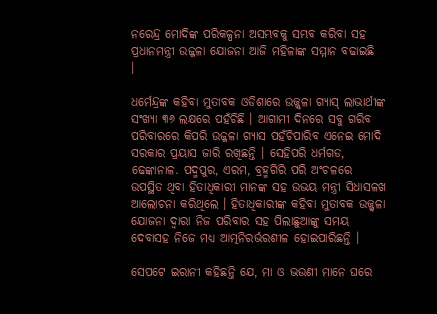ନରେନ୍ଦ୍ର ମୋଦିଙ୍କ ପରିକଳ୍ପନା ଅସମ୍ଭବକୁ ସମ୍ଭବ କରିବା ସହ ପ୍ରଧାନମନ୍ତ୍ରୀ ଉଜ୍ଜଳା ଯୋଜନା ଆଜି ମହିଳାଙ୍କ ସମ୍ମାନ ବଢାଇଛି  ।

ଧର୍ମେନ୍ଦ୍ରଙ୍କ କହିବା ମୁତାବକ ଓଡିଶାରେ ଉଜ୍ଜ୍ୱଳା ଗ୍ୟାସ୍ ଲାଭାର୍ଥୀଙ୍କ ସଂଖ୍ୟା ୩୬ ଲକ୍ଷରେ ପହଁଚିଛି । ଆଗାମୀ ଦିନରେ ସବୁ ଗରିବ ପରିବାରରେ କିପରି ଉଜ୍ଜଳା ଗ୍ୟାସ ପହଁଚିପାରିବ ଏନେଇ ମୋଦି ସରକାର ପ୍ରୟାସ ଜାରି ରଖିଛନ୍ତି । ସେହିପରି ଧର୍ମଗଡ, ଢେଙ୍କାନାଳ. ପଦ୍ମପୁର, ଏରମ, ବ୍ରହ୍ମଗିରି ପରି ଅଂଚଳରେ ଉପସ୍ଥିତ ଥିବା ହିତାଧିକାରୀ ମାନଙ୍କ ସହ ଉଭୟ ମନ୍ତ୍ରୀ ସିଧାସଳଖ ଆଲୋଚନା କରିଥିଲେ । ହିତାଧିକାରୀଙ୍କ କହିବା ମୁତାବକ ଉଜ୍ଜ୍ୱଳା ଯୋଜନା ଦ୍ୱାରା ନିଜ ପରିବାର ସହ ପିଲାଛୁଆଙ୍କୁ ସମୟ ଦେବାସହ ନିଜେ ମଧ୍ୟ ଆତ୍ମନିରର୍ଭରଶୀଳ ହୋଇପାରିଛନ୍ତି ।

ସେପଟେ ଇରାନୀ କହିଛନ୍ତି ଯେ, ମା ଓ ଭଉଣୀ ମାନେ ଘରେ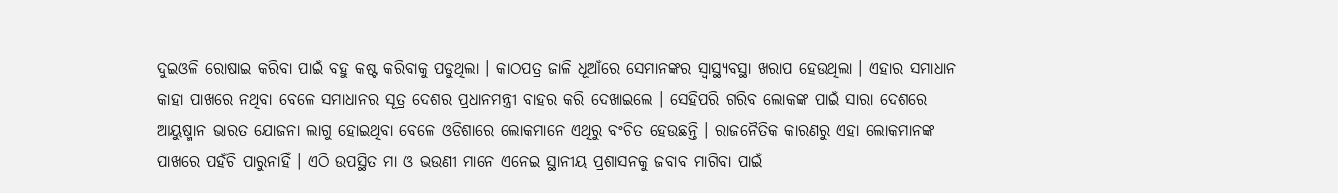ଦୁଇଓଳି ରୋଷାଇ କରିବା ପାଇଁ ବହୁ କଷ୍ଟ କରିବାକୁ ପଡୁଥିଲା । କାଠପତ୍ର ଜାଳି ଧୂଆଁରେ ସେମାନଙ୍କର ସ୍ୱାସ୍ଥ୍ୟବସ୍ଥା ଖରାପ ହେଉଥିଲା । ଏହାର ସମାଧାନ କାହା ପାଖରେ ନଥିବା ବେଳେ ସମାଧାନର ସୂତ୍ର ଦେଶର ପ୍ରଧାନମନ୍ତ୍ରୀ ବାହର କରି ଦେଖାଇଲେ । ସେହିପରି ଗରିବ ଲୋକଙ୍କ ପାଇଁ ସାରା ଦେଶରେ ଆୟୁଷ୍ମାନ ଭାରତ ଯୋଜନା ଲାଗୁ ହୋଇଥିବା ବେଳେ ଓଡିଶାରେ ଲୋକମାନେ ଏଥିରୁ ବଂଚିତ ହେଉଛନ୍ତି । ରାଜନୈତିକ କାରଣରୁ ଏହା ଲୋକମାନଙ୍କ ପାଖରେ ପହଁଚି ପାରୁନାହିଁ । ଏଠି ଉପସ୍ଥିତ ମା ଓ ଭଉଣୀ ମାନେ ଏନେଇ ସ୍ଥାନୀୟ ପ୍ରଶାସନକୁ ଜବାବ ମାଗିବା ପାଇଁ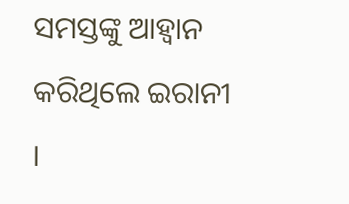ସମସ୍ତଙ୍କୁ ଆହ୍ୱାନ କରିଥିଲେ ଇରାନୀ ।